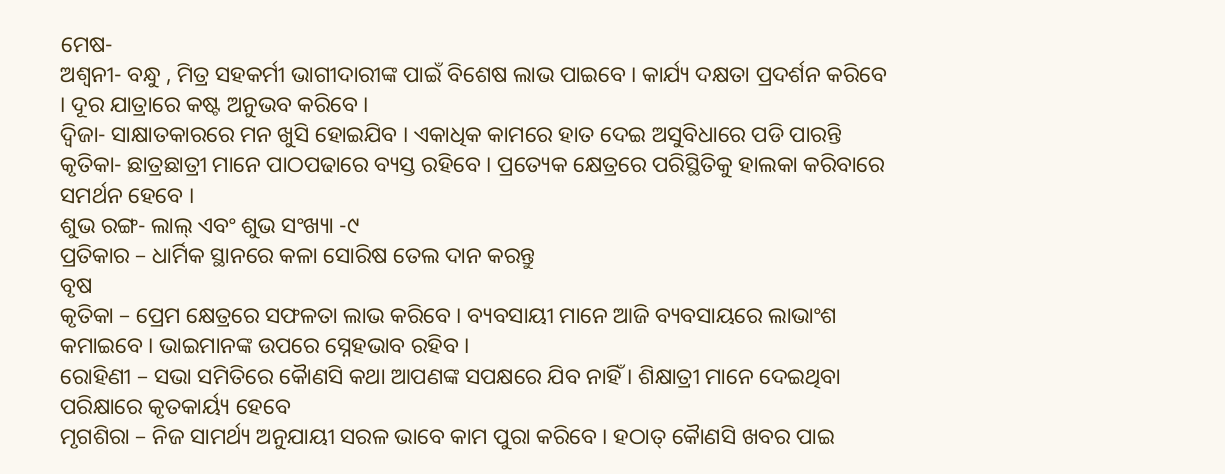ମେଷ-
ଅଶ୍ୱନୀ- ବନ୍ଧୁ , ମିତ୍ର ସହକର୍ମୀ ଭାଗୀଦାରୀଙ୍କ ପାଇଁ ବିଶେଷ ଲାଭ ପାଇବେ । କାର୍ଯ୍ୟ ଦକ୍ଷତା ପ୍ରଦର୍ଶନ କରିବେ । ଦୂର ଯାତ୍ରାରେ କଷ୍ଟ ଅନୁଭବ କରିବେ ।
ଦ୍ୱିଜା- ସାକ୍ଷାତକାରରେ ମନ ଖୁସି ହୋଇଯିବ । ଏକାଧିକ କାମରେ ହାତ ଦେଇ ଅସୁବିଧାରେ ପଡି ପାରନ୍ତି
କୃତିକା- ଛାତ୍ରଛାତ୍ରୀ ମାନେ ପାଠପଢାରେ ବ୍ୟସ୍ତ ରହିବେ । ପ୍ରତ୍ୟେକ କ୍ଷେତ୍ରରେ ପରିସ୍ଥିତିକୁ ହାଲକା କରିବାରେ ସମର୍ଥନ ହେବେ ।
ଶୁଭ ରଙ୍ଗ- ଲାଲ୍ ଏବଂ ଶୁଭ ସଂଖ୍ୟା -୯
ପ୍ରତିକାର – ଧାର୍ମିକ ସ୍ଥାନରେ କଳା ସୋରିଷ ତେଲ ଦାନ କରନ୍ତୁ
ବୃଷ
କୃତିକା – ପ୍ରେମ କ୍ଷେତ୍ରରେ ସଫଳତା ଲାଭ କରିବେ । ବ୍ୟବସାୟୀ ମାନେ ଆଜି ବ୍ୟବସାୟରେ ଲାଭାଂଶ କମାଇବେ । ଭାଇମାନଙ୍କ ଉପରେ ସ୍ନେହଭାବ ରହିବ ।
ରୋହିଣୀ – ସଭା ସମିତିରେ କୈାଣସି କଥା ଆପଣଙ୍କ ସପକ୍ଷରେ ଯିବ ନାହିଁ । ଶିକ୍ଷାତ୍ରୀ ମାନେ ଦେଇଥିବା ପରିକ୍ଷାରେ କୃତକାର୍ୟ୍ୟ ହେବେ
ମୃଗଶିରା – ନିଜ ସାମର୍ଥ୍ୟ ଅନୁଯାୟୀ ସରଳ ଭାବେ କାମ ପୁରା କରିବେ । ହଠାତ୍ କୈାଣସି ଖବର ପାଇ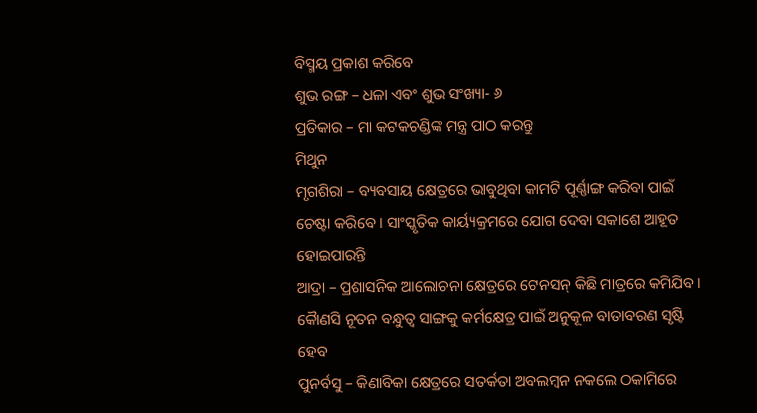ବିସ୍ମୟ ପ୍ରକାଶ କରିବେ
ଶୁଭ ରଙ୍ଗ – ଧଳା ଏବଂ ଶୁଭ ସଂଖ୍ୟା- ୬
ପ୍ରତିକାର – ମା କଟକଚଣ୍ଡିଙ୍କ ମନ୍ତ୍ର ପାଠ କରନ୍ତୁ
ମିଥୁନ
ମୃଗଶିରା – ବ୍ୟବସାୟ କ୍ଷେତ୍ରରେ ଭାବୁଥିବା କାମଟି ପୂର୍ଣ୍ଣାଙ୍ଗ କରିବା ପାଇଁ ଚେଷ୍ଟା କରିବେ । ସାଂସ୍କୃତିକ କାର୍ୟ୍ୟକ୍ରମରେ ଯୋଗ ଦେବା ସକାଶେ ଆହୂତ ହୋଇପାରନ୍ତି
ଆଦ୍ରା – ପ୍ରଶାସନିକ ଆଲୋଚନା କ୍ଷେତ୍ରରେ ଟେନସନ୍ କିଛି ମାତ୍ରରେ କମିଯିବ । କୈାଣସି ନୂତନ ବନ୍ଧୁତ୍ୱ ସାଙ୍ଗକୁ କର୍ମକ୍ଷେତ୍ର ପାଇଁ ଅନୁକୂଳ ବାତାବରଣ ସୃଷ୍ଟି ହେବ
ପୁନର୍ବସୁ – କିଣାବିକା କ୍ଷେତ୍ରରେ ସତର୍କତା ଅବଲମ୍ବନ ନକଲେ ଠକାମିରେ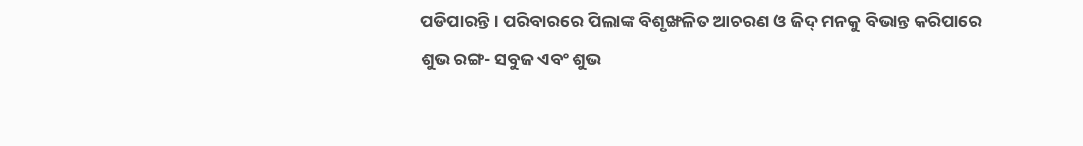ପଡିପାରନ୍ତି । ପରିବାରରେ ପିଲାଙ୍କ ବିଶୃଙ୍ଖଳିତ ଆଚରଣ ଓ ଜିଦ୍ ମନକୁ ବିଭାନ୍ତ କରିପାରେ
ଶୁଭ ରଙ୍ଗ- ସବୁଜ ଏବଂ ଶୁଭ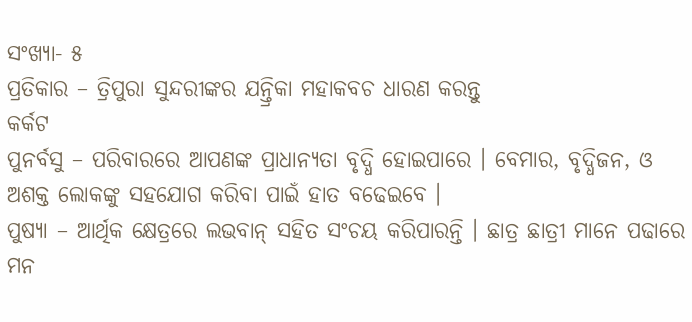ସଂଖ୍ୟା- ୫
ପ୍ରତିକାର – ତ୍ରିପୁରା ସୁନ୍ଦରୀଙ୍କର ଯନ୍ତ୍ରିକା ମହାକବଚ ଧାରଣ କରନ୍ତୁ
କର୍କଟ
ପୁନର୍ବସୁ – ପରିବାରରେ ଆପଣଙ୍କ ପ୍ରାଧାନ୍ୟତା ବୃଦ୍ଧି ହୋଇପାରେ । ବେମାର, ବୃଦ୍ଧିଜନ, ଓ ଅଶକ୍ତ ଲୋକଙ୍କୁ ସହଯୋଗ କରିବା ପାଇଁ ହାତ ବଢେଇବେ ।
ପୁଷ୍ୟା – ଆର୍ଥିକ କ୍ଷେତ୍ରରେ ଲଭବାନ୍ ସହିତ ସଂଚୟ କରିପାରନ୍ତି । ଛାତ୍ର ଛାତ୍ରୀ ମାନେ ପଢାରେ ମନ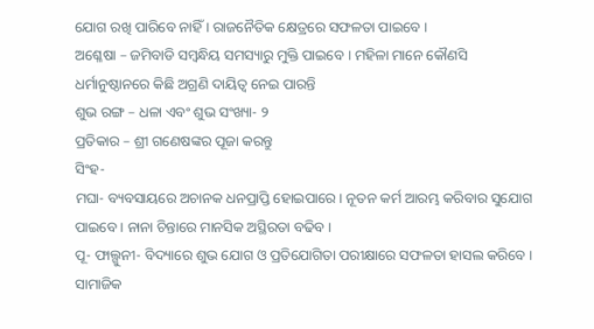ଯୋଗ ରଖି ପାରିବେ ନାହିଁ । ରାଜନୈତିକ କ୍ଷେତ୍ରରେ ସଫଳତା ପାଇବେ ।
ଅଶ୍ଳେଷା – ଜମିବାଡି ସମ୍ବନ୍ଧିୟ ସମସ୍ୟାରୁ ମୁକ୍ତି ପାଇବେ । ମହିଳା ମାନେ କୌଣସି ଧର୍ମାନୁଷ୍ଠାନରେ କିଛି ଅଗ୍ରଣି ଦାୟିତ୍ୱ ନେଇ ପାରନ୍ତି
ଶୁଭ ରଙ୍ଗ – ଧଳା ଏବଂ ଶୁଭ ସଂଖ୍ୟା- ୨
ପ୍ରତିକାର – ଶ୍ରୀ ଗଣେଷଙ୍କର ପୂଜା କରନ୍ତୁ
ସିଂହ-
ମଘା- ବ୍ୟବସାୟରେ ଅଚାନକ ଧନପ୍ରାପ୍ତି ହୋଇପାରେ । ନୂତନ କର୍ମ ଆରମ୍ଭ କରିବାର ସୁଯୋଗ ପାଇବେ । ନାନା ଚିନ୍ତାରେ ମାନସିକ ଅସ୍ଥିରତା ବଢିବ ।
ପୂ- ଫାଲ୍ଗୁନୀ- ବିଦ୍ୟାରେ ଶୁଭ ଯୋଗ ଓ ପ୍ରତିଯୋଗିତା ପରୀକ୍ଷାରେ ସଫଳତା ହାସଲ କରିବେ । ସାମାଜିକ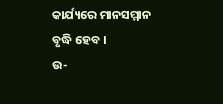କାର୍ଯ୍ୟରେ ମାନସମ୍ମାନ ବୃଦ୍ଧି ହେବ ।
ଉ-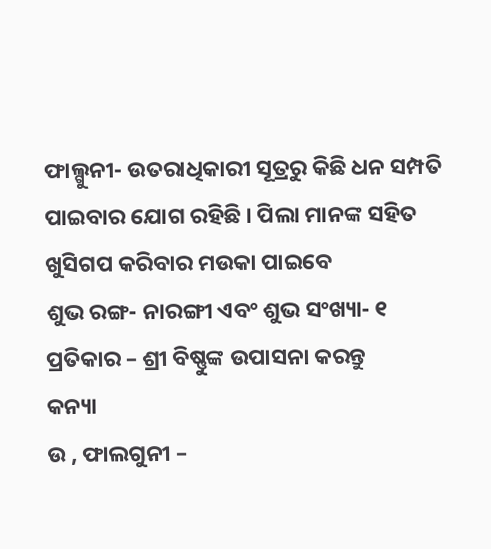ଫାଲ୍ଗୁନୀ- ଉତରାଧିକାରୀ ସୂତ୍ରରୁ କିଛି ଧନ ସମ୍ପତି ପାଇବାର ଯୋଗ ରହିଛି । ପିଲା ମାନଙ୍କ ସହିତ ଖୁସିଗପ କରିବାର ମଉକା ପାଇବେ
ଶୁଭ ରଙ୍ଗ- ନାରଙ୍ଗୀ ଏବଂ ଶୁଭ ସଂଖ୍ୟା- ୧
ପ୍ରତିକାର – ଶ୍ରୀ ବିଷ୍ଣୁଙ୍କ ଉପାସନା କରନ୍ତୁ
କନ୍ୟା
ଉ , ଫାଲଗୁନୀ –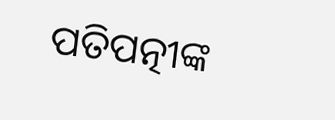ପତିପତ୍ନୀଙ୍କ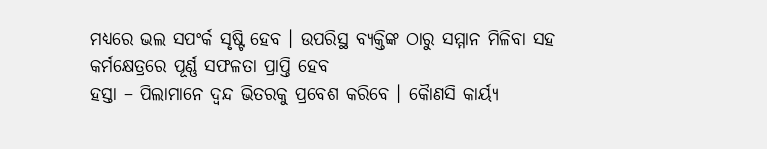ମଧ୍ୟରେ ଭଲ ସପଂର୍କ ସୃଷ୍ଟି ହେବ । ଉପରିସ୍ଥ ବ୍ୟକ୍ତିଙ୍କ ଠାରୁ ସମ୍ମାନ ମିଳିବା ସହ କର୍ମକ୍ଷେତ୍ରରେ ପୂର୍ଣ୍ଣ ସଫଳତା ପ୍ରାପ୍ତି ହେବ
ହସ୍ତା – ପିଲାମାନେ ଦ୍ୱନ୍ଦ ଭିତରକୁ ପ୍ରବେଶ କରିବେ । କୈାଣସି କାର୍ୟ୍ୟ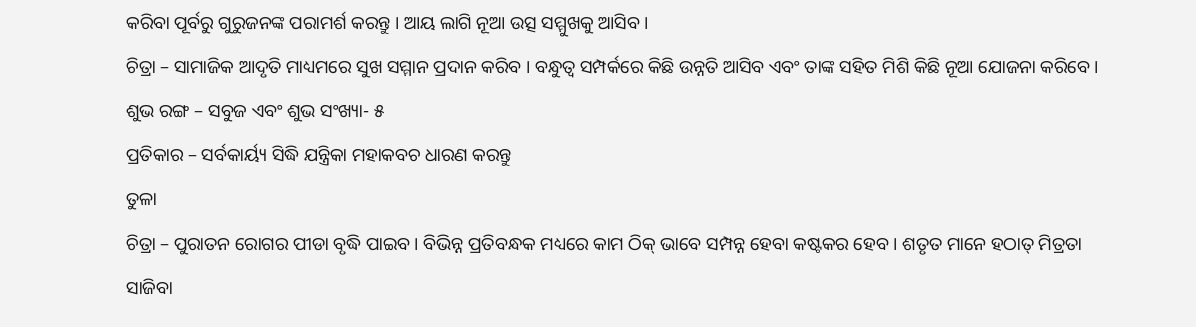କରିବା ପୂର୍ବରୁ ଗୁରୁଜନଙ୍କ ପରାମର୍ଶ କରନ୍ତୁ । ଆୟ ଲାଗି ନୂଆ ଉତ୍ସ ସମ୍ମୁଖକୁ ଆସିବ ।
ଚିତ୍ରା – ସାମାଜିକ ଆଦୃତି ମାଧ୍ୟମରେ ସୁଖ ସମ୍ମାନ ପ୍ରଦାନ କରିବ । ବନ୍ଧୁତ୍ୱ ସମ୍ପର୍କରେ କିଛି ଉନ୍ନତି ଆସିବ ଏବଂ ତାଙ୍କ ସହିତ ମିଶି କିଛି ନୂଆ ଯୋଜନା କରିବେ ।
ଶୁଭ ରଙ୍ଗ – ସବୁଜ ଏବଂ ଶୁଭ ସଂଖ୍ୟା- ୫
ପ୍ରତିକାର – ସର୍ବକାର୍ୟ୍ୟ ସିଦ୍ଧି ଯନ୍ତ୍ରିକା ମହାକବଚ ଧାରଣ କରନ୍ତୁ
ତୁଳା
ଚିତ୍ରା – ପୁରାତନ ରୋଗର ପୀଡା ବୃଦ୍ଧି ପାଇବ । ବିଭିନ୍ନ ପ୍ରତିବନ୍ଧକ ମଧ୍ୟରେ କାମ ଠିକ୍ ଭାବେ ସମ୍ପନ୍ନ ହେବା କଷ୍ଟକର ହେବ । ଶତୃତ ମାନେ ହଠାତ୍ ମିତ୍ରତା ସାଜିବା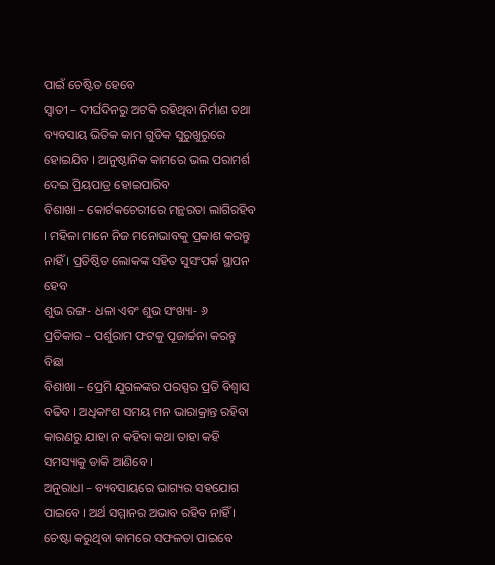ପାଇଁ ଚେଷ୍ଟିତ ହେବେ
ସ୍ୱାତୀ – ଦୀର୍ଘଦିନରୁ ଅଟକି ରହିଥିବା ନିର୍ମାଣ ତଥା ବ୍ୟବସାୟ ଭିତିକ କାମ ଗୁଡିକ ସୁରୁଖୁରୁରେ ହୋଇଯିବ । ଆନୁଷ୍ଠାନିକ କାମରେ ଭଲ ପରାମର୍ଶ ଦେଇ ପ୍ରିୟପାତ୍ର ହୋଇପାରିବ
ବିଶାଖା – କୋର୍ଟକଚେରୀରେ ମନ୍ଥରତା ଲାଗିରହିବ । ମହିଳା ମାନେ ନିଜ ମନୋଭାବକୁ ପ୍ରକାଶ କରନ୍ତୁ ନାହିଁ । ପ୍ରତିଷ୍ଠିତ ଲୋକଙ୍କ ସହିତ ସୁସଂପର୍କ ସ୍ଥାପନ ହେବ
ଶୁଭ ରଙ୍ଗ- ଧଳା ଏବଂ ଶୁଭ ସଂଖ୍ୟା- ୬
ପ୍ରତିକାର – ପର୍ଶୁରାମ ଫଟକୁ ପୂଜାର୍ଚ୍ଚନା କରନ୍ତୁ
ବିଛା
ବିଶାଖା – ପ୍ରେମି ଯୁଗଳଙ୍କର ପରସ୍ପର ପ୍ରତି ବିଶ୍ୱାସ ବଢିବ । ଅଧିକାଂଶ ସମୟ ମନ ଭାରାକ୍ରାନ୍ତ ରହିବା କାରଣରୁ ଯାହା ନ କହିବା କଥା ତାହା କହି ସମସ୍ୟାକୁ ଡାକି ଆଣିବେ ।
ଅନୁରାଧା – ବ୍ୟବସାୟରେ ଭାଗ୍ୟର ସହଯୋଗ ପାଇବେ । ଅର୍ଥ ସମ୍ମାନର ଅଭାବ ରହିବ ନାହିଁ । ଚେଷ୍ଟା କରୁଥିବା କାମରେ ସଫଳତା ପାଇବେ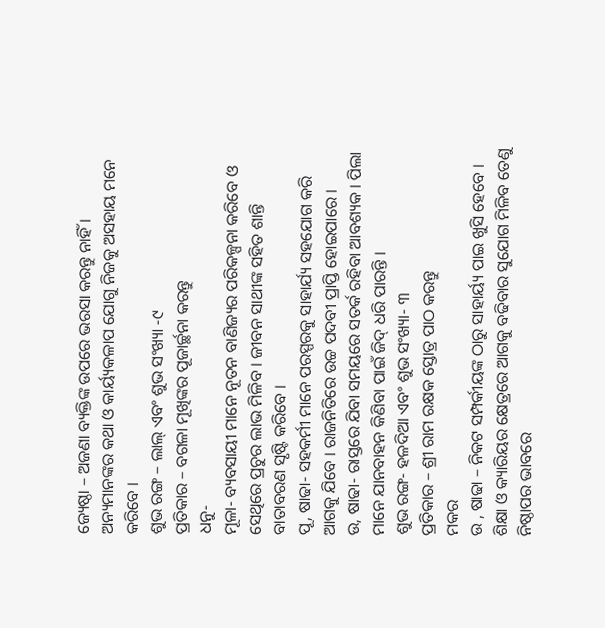ଜ୍ୟେଷ୍ଠା – ଅଜଣା ବ୍ୟକ୍ତିଙ୍କ ଉପରେ ଭରସା କରନ୍ତୁ ନାହିଁ । ଅନ୍ୟମାନଙ୍କର କଥା ଓ କାର୍ୟ୍ୟକଳାପ ଯୋଗୁ ନିଜକୁ ଅସହାୟ ମନେ କରିବେ ।
ଶୁଭ ରଙ୍ଗ – ଲାଲ୍ ଏବଂ ଶୁଭ ସଂଖ୍ୟା -୯
ପ୍ରତିକାର – ବଗଳା ମୂଖିଙ୍କର ପୂଜାର୍ଚ୍ଛନା କରନ୍ତୁ
ଧନୁ-
ମୂଳା- ବ୍ୟବସାୟୀ ମାନେ ନୂତନ ବାଣିଜ୍ୟର ପରିକଳ୍ପନା କରିବେ ଓ ସେଥିରେ ପ୍ରଚୁର ଲାଭ ମିଳିବ । ଜୀବନ ସାଥୀଙ୍କ ସହିତ ଶାନ୍ତି ବାତାବରଣ ସୃଷ୍ଟି କରିବେ ।
ପୂ, ଷାଢା- ସହକର୍ମୀ ମାନେ ପରସ୍ପରକୁ ସାହାର୍ଯ୍ୟ ସହଯୋଗ କରି ଆଗକୁ ଯିବେ । ରାଜନିତିରେ ଉଚ୍ଚ ପଦବୀ ପ୍ରାପ୍ତି ହୋଇପାରେ ।
ଉ, ଷାଢା- ରାସ୍ତରେ ଯିବା ସମୟରେ ସତର୍କ ରହିବା ଆବଶ୍ୟକ । ପିଲା ମାନେ ଯାନବାହନ କିଣିବା ପାଇଁ ଜିଦ୍ ଧରି ପାରନ୍ତି ।
ଶୁଭ ରଙ୍ଗ- ହଳଦିଆ ଏବଂ ଶୁଭ ସଂଖ୍ୟା- ୩
ପ୍ରତିକାର – ଶ୍ରୀ ରାମ ରକ୍ଷକ ସ୍ତୋତ୍ର ପାଠ କରନ୍ତୁ
ମକର
ଉ , ଷାଢା – ନିକଟ ସମ୍ପର୍କୀୟଙ୍କ ଠାରୁ ସାହାର୍ୟ୍ୟ ପାଇ ଖୁସି ହେବେ । ଶିକ୍ଷା ଓ କ୍ୟାରିୟର କ୍ଷେତ୍ରରେ ଆଗକୁ ବଢିବାର ସୁଯୋଗ ମିଳିବ ତେଣୁ ନିଷ୍ଠାପର ଭାବରେ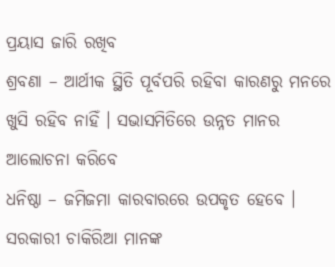ପ୍ରୟାସ ଜାରି ରଖିବ
ଶ୍ରବଣା – ଆର୍ଥୀକ ସ୍ଥିତି ପୂର୍ବପରି ରହିବା କାରଣରୁ ମନରେ ଖୁସି ରହିବ ନାହିଁ । ସଭାସମିତିରେ ଉନ୍ନତ ମାନର ଆଲୋଚନା କରିବେ
ଧନିଷ୍ଠା – ଜମିଜମା କାରବାରରେ ଉପକୃତ ହେବେ । ସରକାରୀ ଚାକିରିଆ ମାନଙ୍କ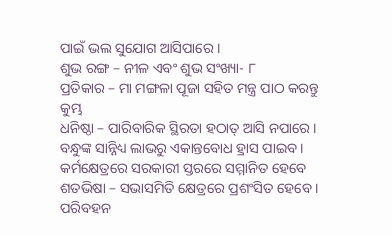ପାଇଁ ଭଲ ସୁଯୋଗ ଆସିପାରେ ।
ଶୁଭ ରଙ୍ଗ – ନୀଳ ଏବଂ ଶୁଭ ସଂଖ୍ୟା- ୮
ପ୍ରତିକାର – ମା ମଙ୍ଗଳା ପୂଜା ସହିତ ମନ୍ତ୍ର ପାଠ କରନ୍ତୁ
କୁମ୍ଭ
ଧନିଷ୍ଠା – ପାରିବାରିକ ସ୍ଥିରତା ହଠାତ୍ ଆସି ନପାରେ । ବନ୍ଧୁଙ୍କ ସାନ୍ନିଧ୍ୟ ଲାଭରୁ ଏକାନ୍ତବୋଧ ହ୍ରାସ ପାଇବ । କର୍ମକ୍ଷେତ୍ରରେ ସରକାରୀ ସ୍ତରରେ ସମ୍ମାନିତ ହେବେ
ଶତଭିଷା – ସଭାସମିତି କ୍ଷେତ୍ରରେ ପ୍ରଶଂସିତ ହେବେ । ପରିବହନ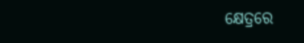କ୍ଷେତ୍ରରେ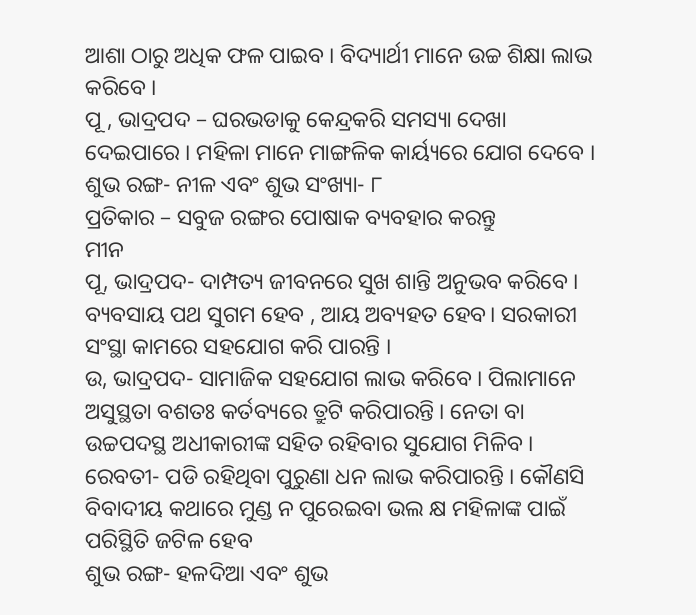ଆଶା ଠାରୁ ଅଧିକ ଫଳ ପାଇବ । ବିଦ୍ୟାର୍ଥୀ ମାନେ ଉଚ୍ଚ ଶିକ୍ଷା ଲାଭ କରିବେ ।
ପୂ , ଭାଦ୍ରପଦ – ଘରଭଡାକୁ କେନ୍ଦ୍ରକରି ସମସ୍ୟା ଦେଖା ଦେଇପାରେ । ମହିଳା ମାନେ ମାଙ୍ଗଳିକ କାର୍ୟ୍ୟରେ ଯୋଗ ଦେବେ ।
ଶୁଭ ରଙ୍ଗ- ନୀଳ ଏବଂ ଶୁଭ ସଂଖ୍ୟା- ୮
ପ୍ରତିକାର – ସବୁଜ ରଙ୍ଗର ପୋଷାକ ବ୍ୟବହାର କରନ୍ତୁ
ମୀନ
ପୂ, ଭାଦ୍ରପଦ- ଦାମ୍ପତ୍ୟ ଜୀବନରେ ସୁଖ ଶାନ୍ତି ଅନୁଭବ କରିବେ । ବ୍ୟବସାୟ ପଥ ସୁଗମ ହେବ , ଆୟ ଅବ୍ୟହତ ହେବ। ସରକାରୀ ସଂସ୍ଥା କାମରେ ସହଯୋଗ କରି ପାରନ୍ତି ।
ଉ, ଭାଦ୍ରପଦ- ସାମାଜିକ ସହଯୋଗ ଲାଭ କରିବେ । ପିଲାମାନେ ଅସୁସ୍ଥତା ବଶତଃ କର୍ତବ୍ୟରେ ତ୍ରୁଟି କରିପାରନ୍ତି । ନେତା ବା ଉଚ୍ଚପଦସ୍ଥ ଅଧୀକାରୀଙ୍କ ସହିତ ରହିବାର ସୁଯୋଗ ମିଳିବ ।
ରେବତୀ- ପଡି ରହିଥିବା ପୁରୁଣା ଧନ ଲାଭ କରିପାରନ୍ତି । କୌଣସି ବିବାଦୀୟ କଥାରେ ମୁଣ୍ଡ ନ ପୁରେଇବା ଭଲ କ୍ଷ ମହିଳାଙ୍କ ପାଇଁ ପରିସ୍ଥିତି ଜଟିଳ ହେବ
ଶୁଭ ରଙ୍ଗ- ହଳଦିଆ ଏବଂ ଶୁଭ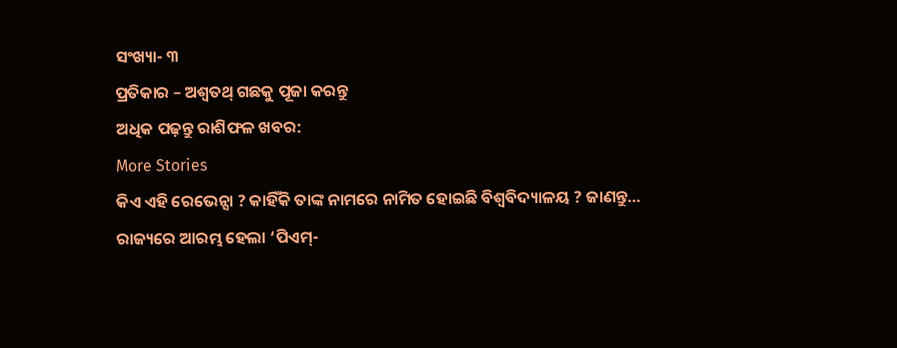ସଂଖ୍ୟା- ୩
ପ୍ରତିକାର – ଅଶ୍ୱତଥ୍ ଗଛକୁ ପୂଜା କରନ୍ତୁ
ଅଧିକ ପଢ଼ନ୍ତୁ ରାଶିଫଳ ଖବର:
More Stories
କିଏ ଏହି ରେଭେନ୍ସା ? କାହିଁକି ତାଙ୍କ ନାମରେ ନାମିତ ହୋଇଛି ବିଶ୍ୱବିଦ୍ୟାଳୟ ? ଜାଣନ୍ତୁ…
ରାଜ୍ୟରେ ଆରମ୍ଭ ହେଲା ‘ପିଏମ୍-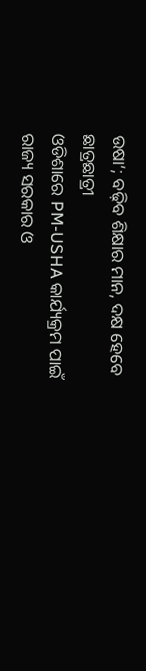ଉଷା’; ବଢ଼ିବ ଶିକ୍ଷାର ମାନ, ଦକ୍ଷ ହେବେ ଛାତ୍ରଛାତ୍ରୀ
ଓଡିଶାରେ PM-USHA କାର୍ଯ୍ୟକ୍ରମ ପାଇଁ ରାଜ୍ୟ ସରକାର ଓ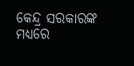କେନ୍ଦ୍ର ସରକାରଙ୍କ ମଧ୍ୟରେ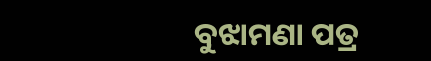ବୁଝାମଣା ପତ୍ର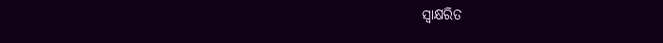ସ୍ୱାକ୍ଷରିତ